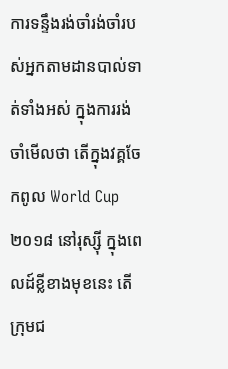ការទន្ទឹងរង់ចាំរង់ចាំរបស់អ្នកតាមដានបាល់ទាត់ទាំងអស់ ក្នុងការរង់ចាំមើលថា តើក្នុងវគ្គចែកពូល World Cup ២០១៨ នៅរុស្ស៊ី ក្នុងពេលដ៍ខ្លីខាងមុខនេះ តើក្រុមជ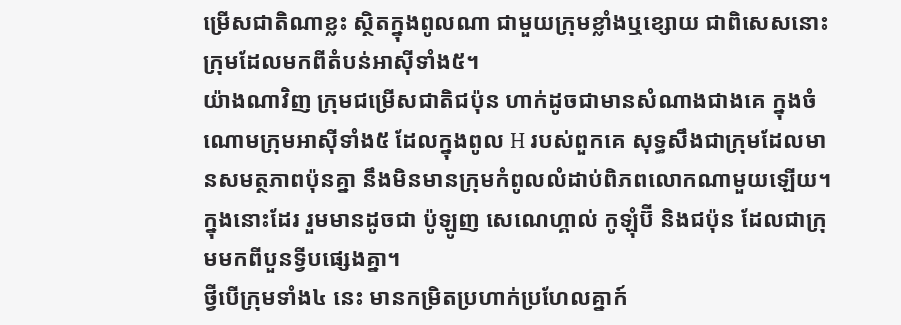ម្រើសជាតិណាខ្លះ ស្ថិតក្នុងពូលណា ជាមួយក្រុមខ្លាំងឬខ្សោយ ជាពិសេសនោះ ក្រុមដែលមកពីតំបន់អាស៊ីទាំង៥។
យ៉ាងណាវិញ ក្រុមជម្រើសជាតិជប៉ុន ហាក់ដូចជាមានសំណាងជាងគេ ក្នុងចំណោមក្រុមអាស៊ីទាំង៥ ដែលក្នុងពូល H របស់ពួកគេ សុទ្ធសឹងជាក្រុមដែលមានសមត្ថភាពប៉ុនគ្នា នឹងមិនមានក្រុមកំពូលលំដាប់ពិភពលោកណាមួយឡើយ។ ក្នុងនោះដែរ រួមមានដូចជា ប៉ូឡូញ សេណេហ្គាល់ កូឡុំប៊ី និងជប៉ុន ដែលជាក្រុមមកពីបួនទ្វីបផ្សេងគ្នា។
ថ្វីបើក្រុមទាំង៤ នេះ មានកម្រិតប្រហាក់ប្រហែលគ្នាក៍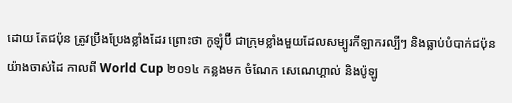ដោយ តែជប៉ុន ត្រូវប្រឹងប្រែងខ្លាំងដែរ ព្រោះថា កូឡុំប៊ី ជាក្រុមខ្លាំងមួយដែលសម្បូរកីឡាករល្បីៗ និងធ្លាប់បំបាក់ជប៉ុនយ៉ាងចាស់ដៃ កាលពី World Cup ២០១៤ កន្លងមក ចំណែក សេណេហ្គាល់ និងប៉ូឡូ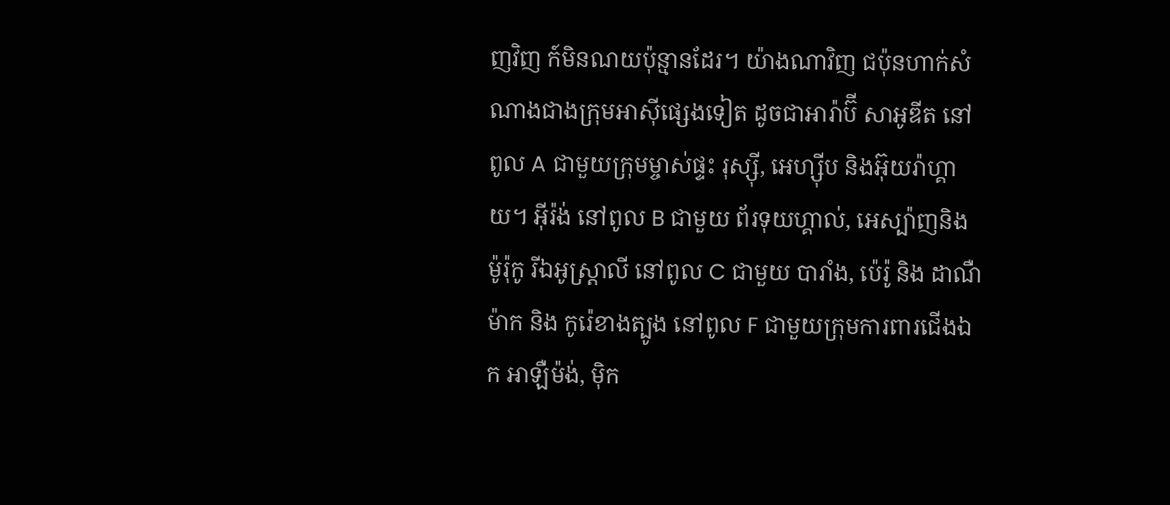ញវិញ ក៍មិនណយប៉ុន្មានដែរ។ យ៉ាងណាវិញ ជប៉ុនហាក់សំណាងជាងក្រុមអាស៊ីផ្សេងទៀត ដូចជាអារ៉ាប៊ី សាអូឌីត នៅពូល A ជាមួយក្រុមម្ចាស់ផ្ទះ រុស្ស៊ី, អេហ្ស៊ីប និងអ៊ុយរ៉ាហ្គាយ។ អ៊ីរ៉ង់ នៅពូល B ជាមួយ ព័រទុយហ្គាល់, អេស្ប៉ាញនិង ម៉ូរ៉ុកូ រីឯអូស្ត្រាលី នៅពូល C ជាមួយ បារាំង, ប៉េរ៉ូ និង ដាណឺម៉ាក និង កូរ៉េខាងត្បូង នៅពូល F ជាមួយក្រុមការពារជើងឯក អាឡឺម៉ង់, ម៉ិក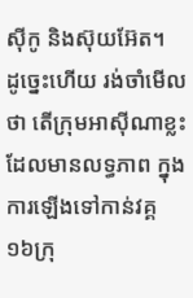ស៊ីកូ និងស៊ុយអ៊ែត។
ដូច្នេះហើយ រង់ចាំមើលថា តើក្រុមអាស៊ីណាខ្លះ ដែលមានលទ្ធភាព ក្នុងការឡើងទៅកាន់វគ្គ ១៦ក្រុ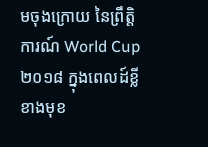មចុងក្រោយ នៃព្រឹត្តិការណ៍ World Cup ២០១៨ ក្នុងពេលដ៍ខ្លីខាងមុខ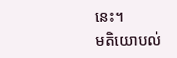នេះ។
មតិយោបល់